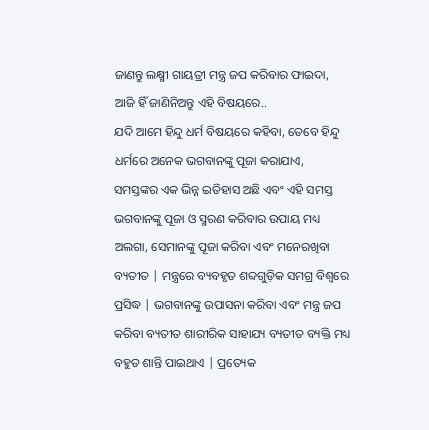ଜାଣନ୍ତୁ ଲକ୍ଷ୍ମୀ ଗାୟତ୍ରୀ ମନ୍ତ୍ର ଜପ କରିବାର ଫାଇଦା, ଆଜି ହିଁ ଜାଣିନିଅନ୍ତୁ ଏହି ବିଷୟରେ..
ଯଦି ଆମେ ହିନ୍ଦୁ ଧର୍ମ ବିଷୟରେ କହିବା, ତେବେ ହିନ୍ଦୁ ଧର୍ମରେ ଅନେକ ଭଗବାନଙ୍କୁ ପୂଜା କରାଯାଏ, ସମସ୍ତଙ୍କର ଏକ ଭିନ୍ନ ଇତିହାସ ଅଛି ଏବଂ ଏହି ସମସ୍ତ ଭଗବାନଙ୍କୁ ପୂଜା ଓ ସ୍ମରଣ କରିବାର ଉପାୟ ମଧ୍ୟ ଅଲଗା, ସେମାନଙ୍କୁ ପୂଜା କରିବା ଏବଂ ମନେରଖିବା ବ୍ୟତୀତ | ମନ୍ତ୍ରରେ ବ୍ୟବହୃତ ଶବ୍ଦଗୁଡ଼ିକ ସମଗ୍ର ବିଶ୍ୱରେ ପ୍ରସିଦ୍ଧ | ଭଗବାନଙ୍କୁ ଉପାସନା କରିବା ଏବଂ ମନ୍ତ୍ର ଜପ କରିବା ବ୍ୟତୀତ ଶାରୀରିକ ସାହାଯ୍ୟ ବ୍ୟତୀତ ବ୍ୟକ୍ତି ମଧ୍ୟ ବହୁତ ଶାନ୍ତି ପାଇଥାଏ | ପ୍ରତ୍ୟେକ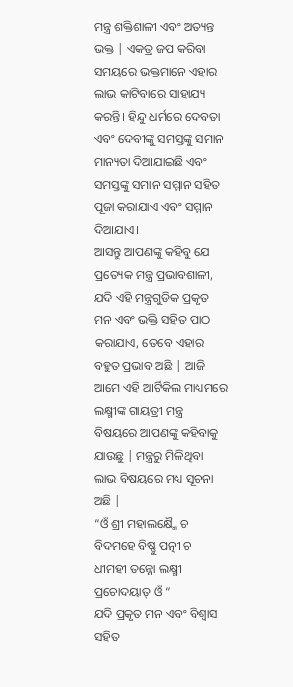ମନ୍ତ୍ର ଶକ୍ତିଶାଳୀ ଏବଂ ଅତ୍ୟନ୍ତ ଭକ୍ତ | ଏକତ୍ର ଜପ କରିବା ସମୟରେ ଭକ୍ତମାନେ ଏହାର ଲାଭ କାଟିବାରେ ସାହାଯ୍ୟ କରନ୍ତି। ହିନ୍ଦୁ ଧର୍ମରେ ଦେବତା ଏବଂ ଦେବୀଙ୍କୁ ସମସ୍ତଙ୍କୁ ସମାନ ମାନ୍ୟତା ଦିଆଯାଇଛି ଏବଂ ସମସ୍ତଙ୍କୁ ସମାନ ସମ୍ମାନ ସହିତ ପୂଜା କରାଯାଏ ଏବଂ ସମ୍ମାନ ଦିଆଯାଏ।
ଆସନ୍ତୁ ଆପଣଙ୍କୁ କହିବୁ ଯେ ପ୍ରତ୍ୟେକ ମନ୍ତ୍ର ପ୍ରଭାବଶାଳୀ, ଯଦି ଏହି ମନ୍ତ୍ରଗୁଡିକ ପ୍ରକୃତ ମନ ଏବଂ ଭକ୍ତି ସହିତ ପାଠ କରାଯାଏ, ତେବେ ଏହାର ବହୁତ ପ୍ରଭାବ ଅଛି | ଆଜି ଆମେ ଏହି ଆର୍ଟିକିଲ ମାଧ୍ୟମରେ ଲକ୍ଷ୍ମୀଙ୍କ ଗାୟତ୍ରୀ ମନ୍ତ୍ର ବିଷୟରେ ଆପଣଙ୍କୁ କହିବାକୁ ଯାଉଛୁ | ମନ୍ତ୍ରରୁ ମିଳିଥିବା ଲାଭ ବିଷୟରେ ମଧ୍ୟ ସୂଚନା ଅଛି |
“ଓଁ ଶ୍ରୀ ମହାଲକ୍ଷ୍ମୈ ଚ ବିଦମହେ ବିଷ୍ଣୁ ପତ୍ନୀ ଚ ଧୀମହୀ ତନ୍ନୋ ଲକ୍ଷ୍ମୀ ପ୍ରଚୋଦୟାତ୍ ଓଁ “
ଯଦି ପ୍ରକୃତ ମନ ଏବଂ ବିଶ୍ୱାସ ସହିତ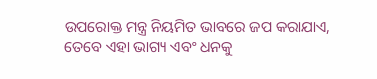ଉପରୋକ୍ତ ମନ୍ତ୍ର ନିୟମିତ ଭାବରେ ଜପ କରାଯାଏ, ତେବେ ଏହା ଭାଗ୍ୟ ଏବଂ ଧନକୁ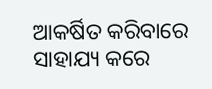ଆକର୍ଷିତ କରିବାରେ ସାହାଯ୍ୟ କରେ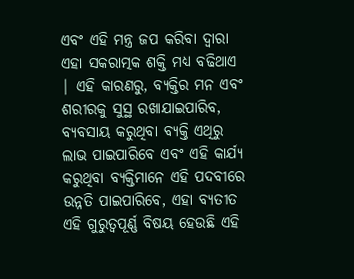ଏବଂ ଏହି ମନ୍ତ୍ର ଜପ କରିବା ଦ୍ୱାରା ଏହା ସକରାତ୍ମକ ଶକ୍ତି ମଧ୍ୟ ବଢିଥାଏ | ଏହି କାରଣରୁ, ବ୍ୟକ୍ତିର ମନ ଏବଂ ଶରୀରକୁ ସୁସ୍ଥ ରଖାଯାଇପାରିବ, ବ୍ୟବସାୟ କରୁଥିବା ବ୍ୟକ୍ତି ଏଥିରୁ ଲାଭ ପାଇପାରିବେ ଏବଂ ଏହି କାର୍ଯ୍ୟ କରୁଥିବା ବ୍ୟକ୍ତିମାନେ ଏହି ପଦବୀରେ ଉନ୍ନତି ପାଇପାରିବେ, ଏହା ବ୍ୟତୀତ ଏହି ଗୁରୁତ୍ୱପୂର୍ଣ୍ଣ ବିଷୟ ହେଉଛି ଏହି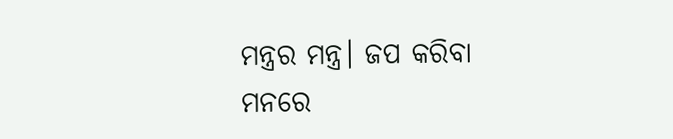ମନ୍ତ୍ରର ମନ୍ତ୍ର। ଜପ କରିବା ମନରେ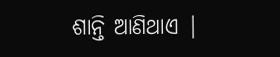ଶାନ୍ତି ଆଣିଥାଏ |